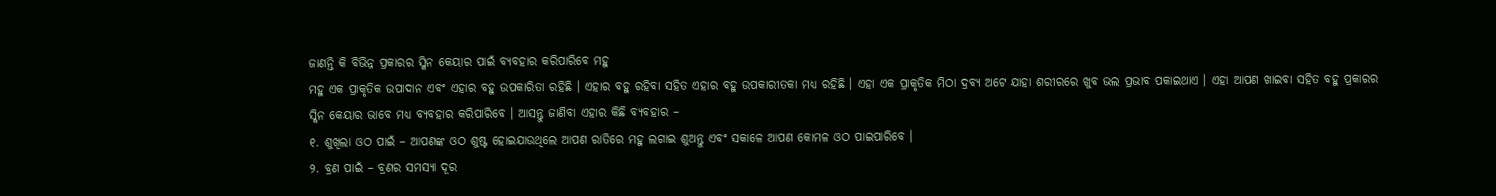ଜାଣନ୍ତି କି ବିଭିନ୍ନ ପ୍ରକାରର ସ୍କିନ କେୟାର ପାଇଁ ବ୍ୟବହାର କରିପାରିବେ ମହୁ
ମହୁ ଏକ ପ୍ରାକୃତିକ ଉପାଦାନ ଏବଂ ଏହାର ବହୁ ଉପକାରିତା ରହିଛି । ଏହାର ବହୁ ରହିବା ସହିତ ଏହାର ବହୁ ଉପକାରୀତକା ମଧ୍ୟ ରହିଛି । ଏହା ଏକ ପ୍ରାକୃତିକ ମିଠା ଦ୍ରବ୍ୟ ଅଟେ ଯାହା ଶରୀରରେ ଖୁବ ଭଲ ପ୍ରଭାବ ପକାଇଥାଏ । ଏହା ଆପଣ ଖାଇବା ସହିତ ବହୁ ପ୍ରକାରର ସ୍କିନ କେୟାର ଭାବେ ମଧ୍ୟ ବ୍ୟବହାର କରିପାରିବେ । ଆସନ୍ତୁ ଜାଣିବା ଏହାର କିଛି ବ୍ୟବହାର –
୧. ଶୁଖିଲା ଓଠ ପାଇଁ – ଆପଣଙ୍କ ଓଠ ଶୁଷ୍ଟ ହୋଇଯାଉଥିଲେ ଆପଣ ରାତିରେ ମହୁ ଲଗାଇ ଶୁଅନ୍ତୁ ଏବଂ ସକାଳେ ଆପଣ କୋମଳ ଓଠ ପାଇପାରିବେ ।
୨. ବ୍ରଣ ପାଇଁ – ବ୍ରଣର ସମସ୍ୟା ଦୂର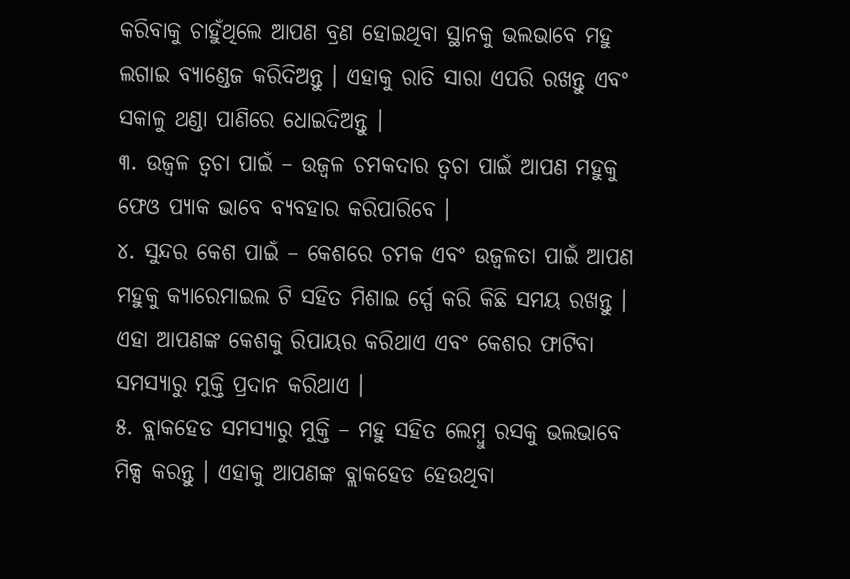କରିବାକୁ ଚାହୁଁଥିଲେ ଆପଣ ବ୍ରଣ ହୋଇଥିବା ସ୍ଥାନକୁ ଭଲଭାବେ ମହୁ ଲଗାଇ ବ୍ୟାଣ୍ଡେଜ କରିଦିଅନ୍ତୁ । ଏହାକୁ ରାତି ସାରା ଏପରି ରଖନ୍ତୁ ଏବଂ ସକାଳୁ ଥଣ୍ଡା ପାଣିରେ ଧୋଇଦିଅନ୍ତୁ ।
୩. ଉଜ୍ୱଳ ତ୍ୱଚା ପାଇଁ – ଉଜ୍ୱଳ ଚମକଦାର ତ୍ୱଚା ପାଇଁ ଆପଣ ମହୁକୁ ଫେଓ ପ୍ୟାକ ଭାବେ ବ୍ୟବହାର କରିପାରିବେ ।
୪. ସୁନ୍ଦର କେଶ ପାଇଁ – କେଶରେ ଚମକ ଏବଂ ଉଜ୍ୱଳତା ପାଇଁ ଆପଣ ମହୁକୁ କ୍ୟାରେମାଇଲ ଟି ସହିତ ମିଶାଇ ର୍ସ୍ପେ କରି କିଛି ସମୟ ରଖନ୍ତୁ । ଏହା ଆପଣଙ୍କ କେଶକୁ ରିପାୟର କରିଥାଏ ଏବଂ କେଶର ଫାଟିବା ସମସ୍ୟାରୁ ମୁକ୍ତି ପ୍ରଦାନ କରିଥାଏ ।
୫. ବ୍ଲାକହେଡ ସମସ୍ୟାରୁ ମୁକ୍ତି – ମହୁ ସହିତ ଲେମ୍ବୁ ରସକୁ ଭଲଭାବେ ମିକ୍ସ କରନ୍ତୁ । ଏହାକୁ ଆପଣଙ୍କ ବ୍ଲାକହେଡ ହେଉଥିବା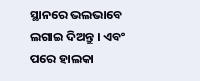ସ୍ଥାନରେ ଭଲଭାବେ ଲଗାଇ ଦିଅନ୍ତୁ । ଏବଂ ପରେ ହାଲକା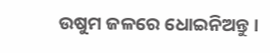ଉଷୁମ ଜଳରେ ଧୋଇନିଅନ୍ତୁ ।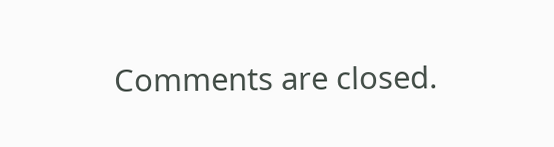Comments are closed.